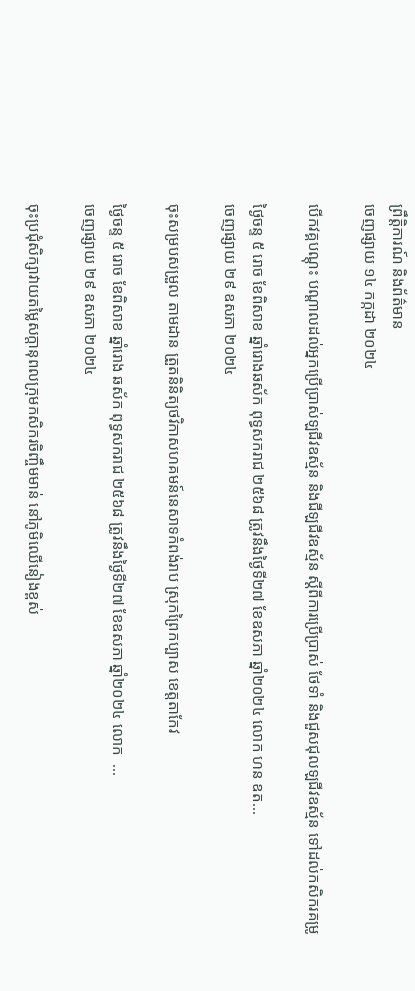ព្រឹត្តិការណ៍ និងព័ត៌មាន
ចេញផ្សាយ ១៤ កក្កដា ២០២៤

បេីកវគ្គបណ្ដុះ បណ្ដាលដល់អ្នកប្រើប្រាស់ឡជីវឧស្ម័ន និងជីឡជីវឧស្ម័ន ស្ដីពីការប្រើប្រាស់ ថែទាំ និងជួសជុលឡជីវឧស្ម័ន ទៅដល់កសិករគម្រូ

ថ្ងៃចន្ទ ៥ រោច ខែពិសាខ ឆ្នាំរោងឆស័ក ពុទ្ធសករាជ ២៥៦៨ ត្រូវនឹងថ្ងៃទី២៧ ខែឧសភា ឆ្នាំ២០២៤ លោក ហន ឧត...
ចេញផ្សាយ ២៩ ឧសភា ២០២៤

ចុះសម្របសម្រួល តាមដាន ត្រួតនិនិត្យថវិកាសហគមន៍នេសាទកំពង់រាប ស្រុកព្រៃកប្បាស ខេត្តតាកែវ

ថ្ងៃចន្ទ ៥ រោច ខែពិសាខ ឆ្នាំរោង ឆស័ក ពុទ្ធសករាជ ២៥៦៨ ត្រូវនឹងថ្ងៃទី២៧ ខែឧសភា ឆ្នាំ២០២៤ លោក  ...
ចេញផ្សាយ ២៩ ឧសភា ២០២៤

ចុះប្រជុំសិក្សាវាយតម្លៃសក្តានុពលក្រុមកសិករចិញ្ចឹមមាន់ នៅភូមិឈើនៀងខ្ពស់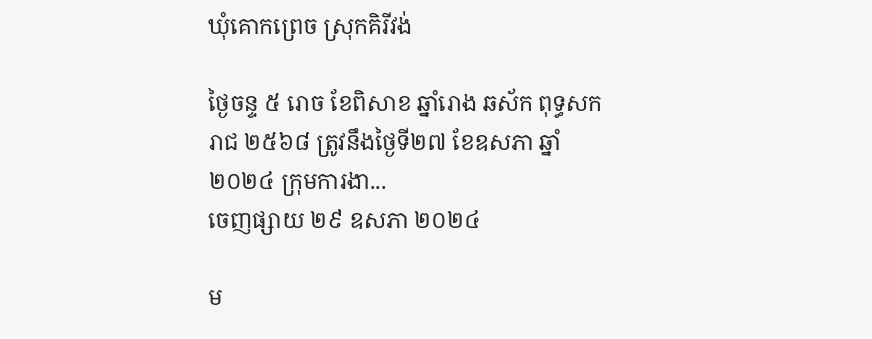ឃុំគោកព្រេច ស្រុកគិរីវង់

ថ្ងៃចន្ទ ៥ រោច ខែពិសាខ ឆ្នាំរោង ឆស័ក ពុទ្ធសករាជ ២៥៦៨ ត្រូវនឹងថ្ងៃទី២៧ ខែឧសភា ឆ្នាំ២០២៤ ក្រុមការងា...
ចេញផ្សាយ ២៩ ឧសភា ២០២៤

ម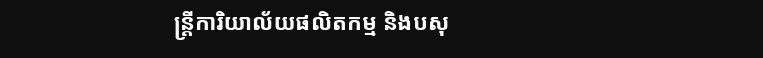ន្ត្រីការិយាល័យផលិតកម្ម និងបសុ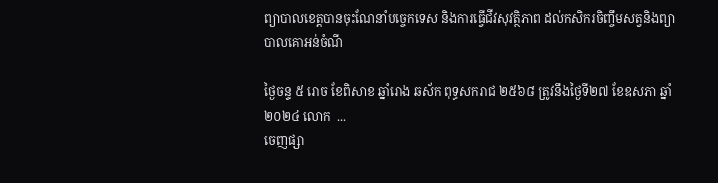ព្យាបាលខេត្តបានចុះណែនាំបច្ចេកទេស និងការធ្វេីជីវសុវត្ថិភាព ដល់កសិករចិញ្ចឹមសត្វនិងព្យាបាលគោអន់ចំណី

ថ្ងៃចន្ទ ៥ រោច ខែពិសាខ ឆ្នាំរោង ឆស័ក ពុទ្ធសករាជ ២៥៦៨ ត្រូវនឹងថ្ងៃទី២៧ ខែឧសភា ឆ្នាំ២០២៤ លោក  ...
ចេញផ្សា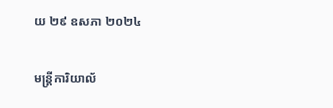យ ២៩ ឧសភា ២០២៤

មន្ត្រីការិយាល័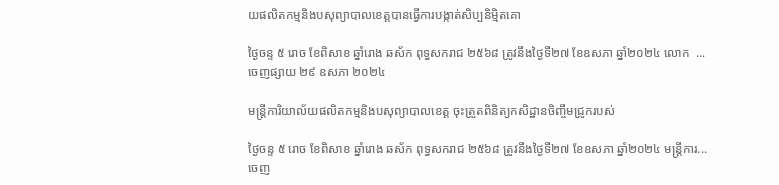យផលិតកម្មនិងបសុព្យាបាលខេត្តបានធ្វេីការបង្កាត់សិប្បនិមិ្មតគោ

ថ្ងៃចន្ទ ៥ រោច ខែពិសាខ ឆ្នាំរោង ឆស័ក ពុទ្ធសករាជ ២៥៦៨ ត្រូវនឹងថ្ងៃទី២៧ ខែឧសភា ឆ្នាំ២០២៤ លោក  ...
ចេញផ្សាយ ២៩ ឧសភា ២០២៤

មន្រ្តីការិយាល័យផលិតកម្មនិងបសុព្យាបាលខេត្ត ចុះត្រួតពិនិត្យកសិដ្ឋានចិញ្ចឹមជ្រូករបស់

ថ្ងៃចន្ទ ៥ រោច ខែពិសាខ ឆ្នាំរោង ឆស័ក ពុទ្ធសករាជ ២៥៦៨ ត្រូវនឹងថ្ងៃទី២៧ ខែឧសភា ឆ្នាំ២០២៤ មន្រ្តីការ...
ចេញ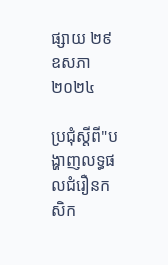ផ្សាយ ២៩ ឧសភា ២០២៤

ប្រជុំស្ដីពី"បង្ហាញលទ្ធផលជំរឿនកសិក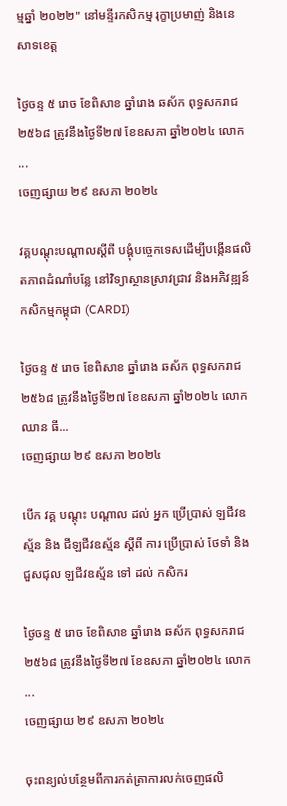ម្មឆ្នាំ ២០២២" នៅមន្ទីរកសិកម្ម រុក្ខាប្រមាញ់ និងនេសាទខេត្ត

ថ្ងៃចន្ទ ៥ រោច ខែពិសាខ ឆ្នាំរោង ឆស័ក ពុទ្ធសករាជ ២៥៦៨ ត្រូវនឹងថ្ងៃទី២៧ ខែឧសភា ឆ្នាំ២០២៤ លោក  ...
ចេញផ្សាយ ២៩ ឧសភា ២០២៤

វគ្គបណ្ដុះបណ្ដាលស្ដីពី បង្គុំបច្ចេកទេសដើម្បីបង្កើនផលិតភាពដំណាំបន្លែ នៅវិទ្យាស្ថានស្រាវជ្រាវ និងអភិវឌ្ឍន៍កសិកម្មកម្ពុជា (CARDI)

ថ្ងៃចន្ទ ៥ រោច ខែពិសាខ ឆ្នាំរោង ឆស័ក ពុទ្ធសករាជ ២៥៦៨ ត្រូវនឹងថ្ងៃទី២៧ ខែឧសភា ឆ្នាំ២០២៤ លោក ឈាន ធី...
ចេញផ្សាយ ២៩ ឧសភា ២០២៤

បេីក វគ្គ បណ្ដុះ បណ្ដាល ដល់ អ្នក ប្រើប្រាស់ ឡជីវឧស្ម័ន និង ជីឡជីវឧស្ម័ន ស្ដីពី ការ ប្រើប្រាស់ ថែទាំ និង ជួសជុល ឡជីវឧស្ម័ន ទៅ ដល់ កសិករ

ថ្ងៃចន្ទ ៥ រោច ខែពិសាខ ឆ្នាំរោង ឆស័ក ពុទ្ធសករាជ ២៥៦៨ ត្រូវនឹងថ្ងៃទី២៧ ខែឧសភា ឆ្នាំ២០២៤ លោក  ...
ចេញផ្សាយ ២៩ ឧសភា ២០២៤

ចុះពន្យល់បន្ថែមពីការកត់ត្រាការលក់ចេញផលិ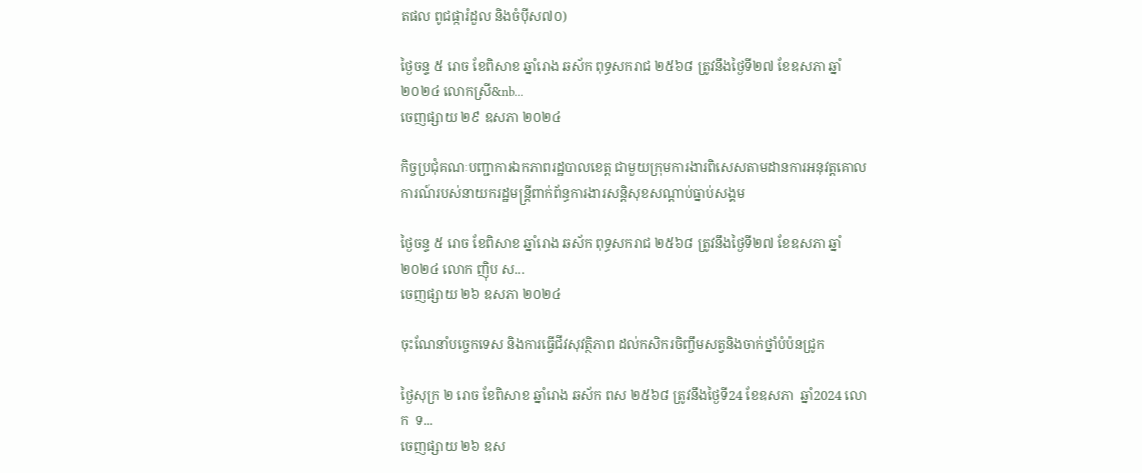តផល ពូជផ្ការំដួល និងចំប៉ីស៧០)

ថ្ងៃចន្ទ ៥ រោច ខែពិសាខ ឆ្នាំរោង ឆស័ក ពុទ្ធសករាជ ២៥៦៨ ត្រូវនឹងថ្ងៃទី២៧ ខែឧសភា ឆ្នាំ២០២៤ លោកស្រី&nb...
ចេញផ្សាយ ២៩ ឧសភា ២០២៤

កិច្ចប្រជុំគណៈបញ្ជាការឯកភាពរដ្ឋបាលខេត្ត ជាមួយក្រុមការងារពិសេសតាមដានការអនុវត្តគោលការណ៍របស់នាយករដ្ឋមន្ត្រីពាក់ព័ន្ធការងារសន្តិសុខសណ្ដាប់ធ្នាប់សង្គម

ថ្ងៃចន្ទ ៥ រោច ខែពិសាខ ឆ្នាំរោង ឆស័ក ពុទ្ធសករាជ ២៥៦៨ ត្រូវនឹងថ្ងៃទី២៧ ខែឧសភា ឆ្នាំ២០២៤ លោក ញ៉ិប ស...
ចេញផ្សាយ ២៦ ឧសភា ២០២៤

ចុះណែនាំបច្ចេកទេស និងការធ្វេីជីវសុវត្ថិភាព ដល់កសិករចិញ្ចឹមសត្វនិងចាក់ថ្នាំបំប៉នជ្រូក

ថ្ងៃសុក្រ ២ រោច ខែពិសាខ ឆ្នាំរោង ឆស័ក ពស ២៥៦៨ ត្រូវនឹងថ្ងៃទី24 ខែឧសភា  ឆ្នាំ2024 លោក  ទ...
ចេញផ្សាយ ២៦ ឧស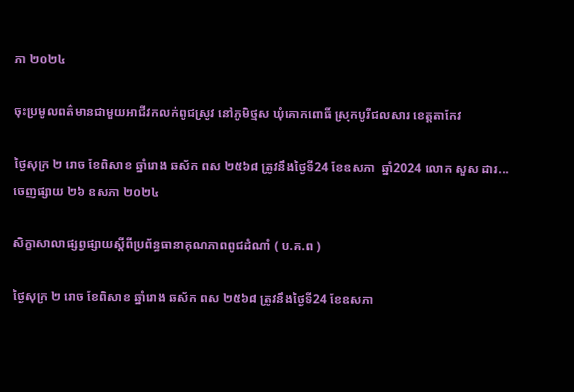ភា ២០២៤

ចុះប្រមូលពត៌មានជាមួយអាជីវកលក់ពូជស្រូវ នៅភូមិថ្មស ឃុំគោកពោធិ៍ ស្រុកបូរីជលសារ ខេត្តតាកែវ

ថ្ងៃសុក្រ ២ រោច ខែពិសាខ ឆ្នាំរោង ឆស័ក ពស ២៥៦៨ ត្រូវនឹងថ្ងៃទី24 ខែឧសភា  ឆ្នាំ2024 លោក សួស ដារ...
ចេញផ្សាយ ២៦ ឧសភា ២០២៤

សិក្ខាសាលាផ្សព្វផ្សាយស្តីពីប្រព័ន្ធធានាគុណភាពពូជដំណាំ ( ប.គ.ព )

ថ្ងៃសុក្រ ២ រោច ខែពិសាខ ឆ្នាំរោង ឆស័ក ពស ២៥៦៨ ត្រូវនឹងថ្ងៃទី24 ខែឧសភា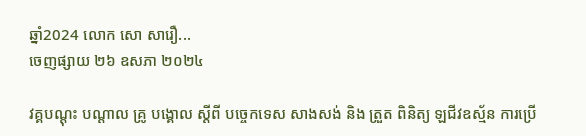ឆ្នាំ2024 លោក សោ សារឿ...
ចេញផ្សាយ ២៦ ឧសភា ២០២៤

វគ្គបណ្ដុះ បណ្ដាល គ្រូ បង្គោល ស្ដីពី បច្ចេកទេស សាងសង់ និង ត្រួត ពិនិត្យ ឡជីវឧស្ម័ន ការប្រើ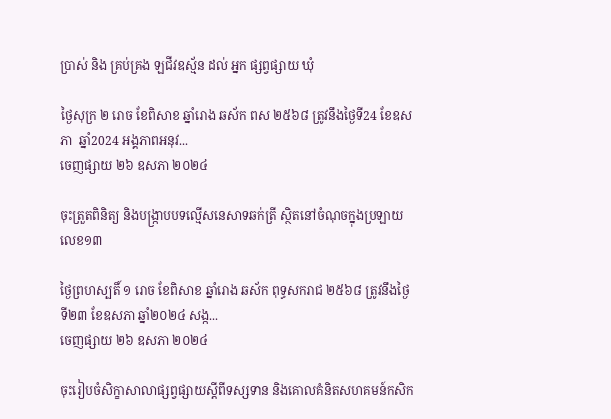ប្រាស់ និង គ្រប់គ្រង ឡជីវឧស្ម័ន ដល់ អ្នក ផ្សព្វផ្សាយ ឃុំ

ថ្ងៃសុក្រ ២ រោច ខែពិសាខ ឆ្នាំរោង ឆស័ក ពស ២៥៦៨ ត្រូវនឹងថ្ងៃទី24 ខែឧសភា  ឆ្នាំ2024 អង្គភាពអនុវ...
ចេញផ្សាយ ២៦ ឧសភា ២០២៤

ចុះត្រួតពិនិត្យ និងបង្ក្រាបបទល្មើសនេសាទឆក់ត្រី ស្ថិតនៅចំណុចក្នុងប្រឡាយ លេខ១៣

ថ្ងៃព្រហស្បតិ៍ ១ រោច ខែពិសាខ ឆ្នាំរោង ឆស័ក ពុទ្ធសករាជ ២៥៦៨ ត្រូវនឹងថ្ងៃទី២៣ ខែឧសភា ឆ្នាំ២០២៤ សង្ក...
ចេញផ្សាយ ២៦ ឧសភា ២០២៤

ចុះរៀបចំសិក្ខាសាលាផ្សព្វផ្សាយស្តីពីទស្សទាន និងគោលគំនិតសហគមន៍កសិក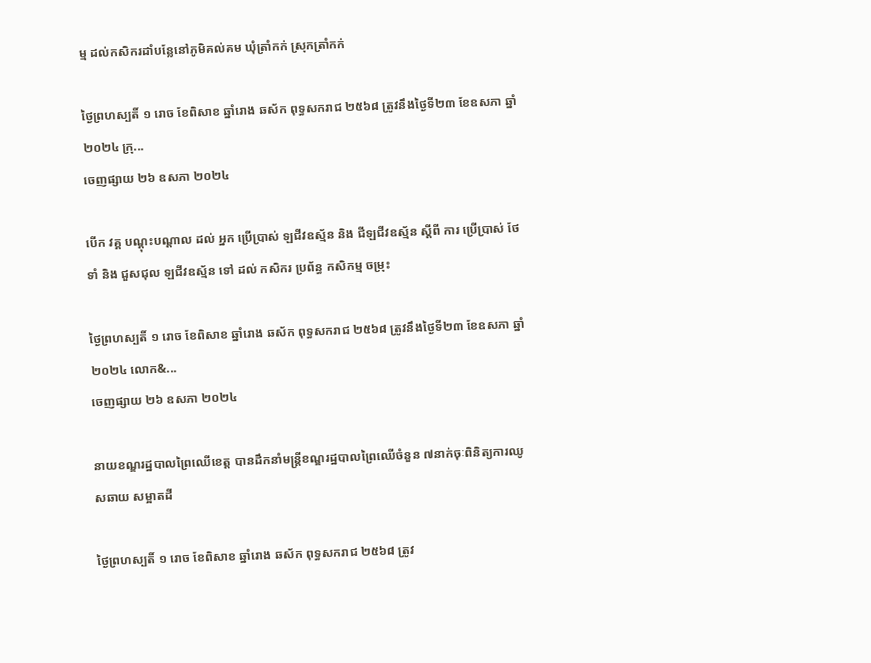ម្ម ដល់កសិករដាំបន្លែនៅភូមិគល់គម ឃុំត្រាំកក់ ស្រុកត្រាំកក់

ថ្ងៃព្រហស្បតិ៍ ១ រោច ខែពិសាខ ឆ្នាំរោង ឆស័ក ពុទ្ធសករាជ ២៥៦៨ ត្រូវនឹងថ្ងៃទី២៣ ខែឧសភា ឆ្នាំ២០២៤ ក្រុ...
ចេញផ្សាយ ២៦ ឧសភា ២០២៤

បេីក វគ្គ បណ្ដុះបណ្ដាល ដល់ អ្នក ប្រើប្រាស់ ឡជីវឧស្ម័ន និង ជីឡជីវឧស្ម័ន ស្ដីពី ការ ប្រើប្រាស់ ថែទាំ និង ជួសជុល ឡជីវឧស្ម័ន ទៅ ដល់ កសិករ ប្រព័ន្ធ កសិកម្ម ចម្រុះ

ថ្ងៃព្រហស្បតិ៍ ១ រោច ខែពិសាខ ឆ្នាំរោង ឆស័ក ពុទ្ធសករាជ ២៥៦៨ ត្រូវនឹងថ្ងៃទី២៣ ខែឧសភា ឆ្នាំ២០២៤ លោក&...
ចេញផ្សាយ ២៦ ឧសភា ២០២៤

នាយខណ្ឌរដ្ឋបាលព្រៃឈើខេត្ត បានដឹកនាំមន្ត្រីខណ្ឌរដ្ឋបាលព្រៃឈើចំនួន ៧នាក់ចុៈពិនិត្យការឈូសឆាយ សម្អាតដី

ថ្ងៃព្រហស្បតិ៍ ១ រោច ខែពិសាខ ឆ្នាំរោង ឆស័ក ពុទ្ធសករាជ ២៥៦៨ ត្រូវ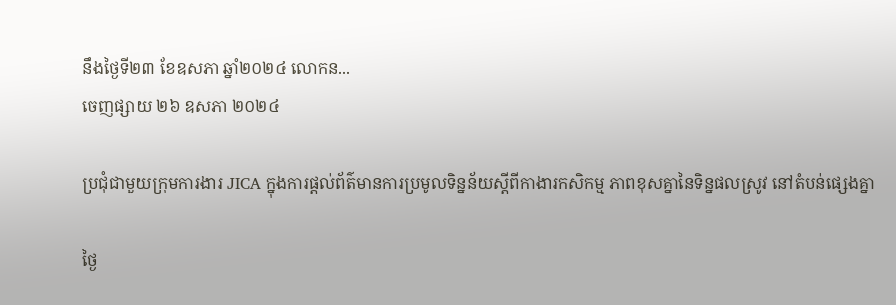នឹងថ្ងៃទី២៣ ខែឧសភា ឆ្នាំ២០២៤ លោកន...
ចេញផ្សាយ ២៦ ឧសភា ២០២៤

ប្រជុំជាមួយក្រុមការងារ JICA ក្នុងការផ្ដល់ព័ត៌មានការប្រមូលទិន្នន័យស្ដីពីកាងារកសិកម្ម ភាពខុសគ្នានៃទិន្នផលស្រូវ នៅតំបន់ផ្សេងគ្នា

ថ្ងៃ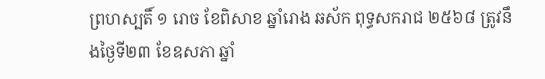ព្រហស្បតិ៍ ១ រោច ខែពិសាខ ឆ្នាំរោង ឆស័ក ពុទ្ធសករាជ ២៥៦៨ ត្រូវនឹងថ្ងៃទី២៣ ខែឧសភា ឆ្នាំ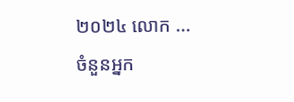២០២៤ លោក ...
ចំនួនអ្នក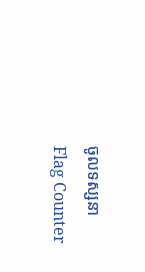ចូលទស្សនា
Flag Counter